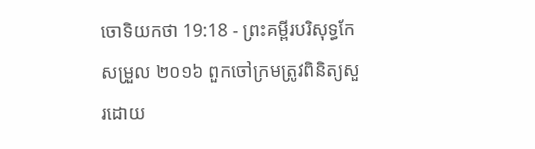ចោទិយកថា 19:18 - ព្រះគម្ពីរបរិសុទ្ធកែសម្រួល ២០១៦ ពួកចៅក្រមត្រូវពិនិត្យសួរដោយ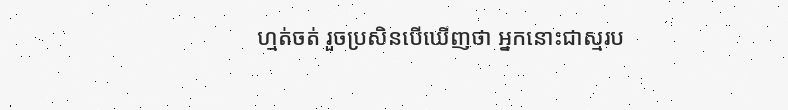ហ្មត់ចត់ រួចប្រសិនបើឃើញថា អ្នកនោះជាស្មរប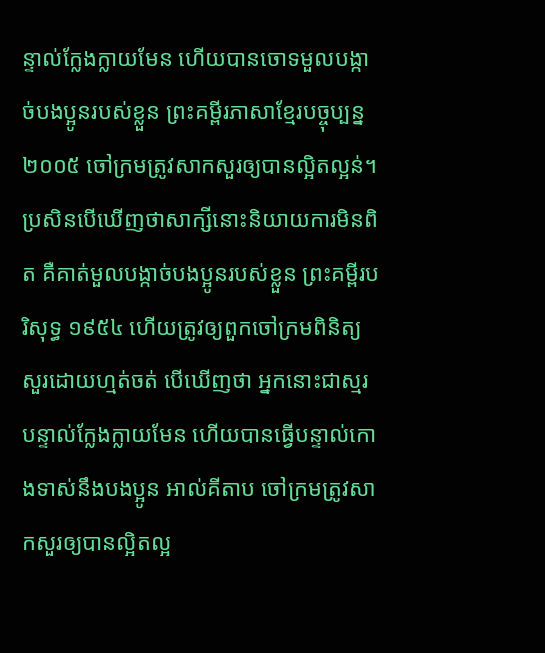ន្ទាល់ក្លែងក្លាយមែន ហើយបានចោទមួលបង្កាច់បងប្អូនរបស់ខ្លួន ព្រះគម្ពីរភាសាខ្មែរបច្ចុប្បន្ន ២០០៥ ចៅក្រមត្រូវសាកសួរឲ្យបានល្អិតល្អន់។ ប្រសិនបើឃើញថាសាក្សីនោះនិយាយការមិនពិត គឺគាត់មួលបង្កាច់បងប្អូនរបស់ខ្លួន ព្រះគម្ពីរបរិសុទ្ធ ១៩៥៤ ហើយត្រូវឲ្យពួកចៅក្រមពិនិត្យសួរដោយហ្មត់ចត់ បើឃើញថា អ្នកនោះជាស្មរបន្ទាល់ក្លែងក្លាយមែន ហើយបានធ្វើបន្ទាល់កោងទាស់នឹងបងប្អូន អាល់គីតាប ចៅក្រមត្រូវសាកសួរឲ្យបានល្អិតល្អ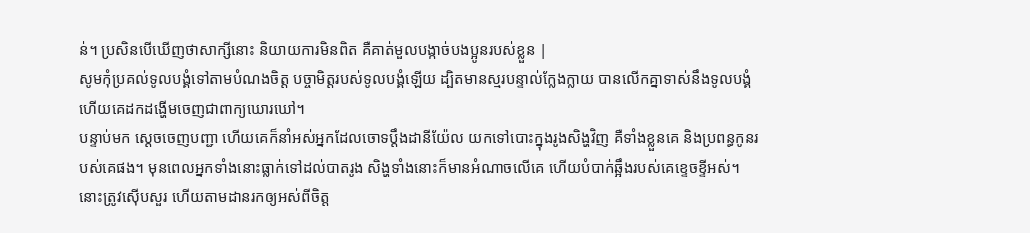ន់។ ប្រសិនបើឃើញថាសាក្សីនោះ និយាយការមិនពិត គឺគាត់មួលបង្កាច់បងប្អូនរបស់ខ្លួន |
សូមកុំប្រគល់ទូលបង្គំទៅតាមបំណងចិត្ត បច្ចាមិត្តរបស់ទូលបង្គំឡើយ ដ្បិតមានស្មរបន្ទាល់ក្លែងក្លាយ បានលើកគ្នាទាស់នឹងទូលបង្គំ ហើយគេដកដង្ហើមចេញជាពាក្យឃោរឃៅ។
បន្ទាប់មក ស្ដេចចេញបញ្ជា ហើយគេក៏នាំអស់អ្នកដែលចោទប្ដឹងដានីយ៉ែល យកទៅបោះក្នុងរូងសិង្ហវិញ គឺទាំងខ្លួនគេ និងប្រពន្ធកូនរបស់គេផង។ មុនពេលអ្នកទាំងនោះធ្លាក់ទៅដល់បាតរូង សិង្ហទាំងនោះក៏មានអំណាចលើគេ ហើយបំបាក់ឆ្អឹងរបស់គេខ្ទេចខ្ទីអស់។
នោះត្រូវស៊ើបសួរ ហើយតាមដានរកឲ្យអស់ពីចិត្ត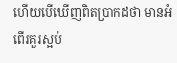ហើយបើឃើញពិតប្រាកដថា មានអំពើរគួរស្អប់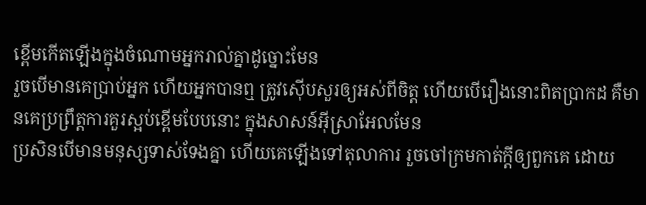ខ្ពើមកើតឡើងក្នុងចំណោមអ្នករាល់គ្នាដូច្នោះមែន
រួចបើមានគេប្រាប់អ្នក ហើយអ្នកបានឮ ត្រូវស៊ើបសួរឲ្យអស់ពីចិត្ត ហើយបើរឿងនោះពិតប្រាកដ គឺមានគេប្រព្រឹត្តការគួរស្អប់ខ្ពើមបែបនោះ ក្នុងសាសន៍អ៊ីស្រាអែលមែន
ប្រសិនបើមានមនុស្សទាស់ទែងគ្នា ហើយគេឡើងទៅតុលាការ រួចចៅក្រមកាត់ក្តីឲ្យពួកគេ ដោយ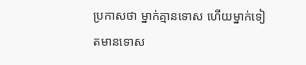ប្រកាសថា ម្នាក់គ្មានទោស ហើយម្នាក់ទៀតមានទោស